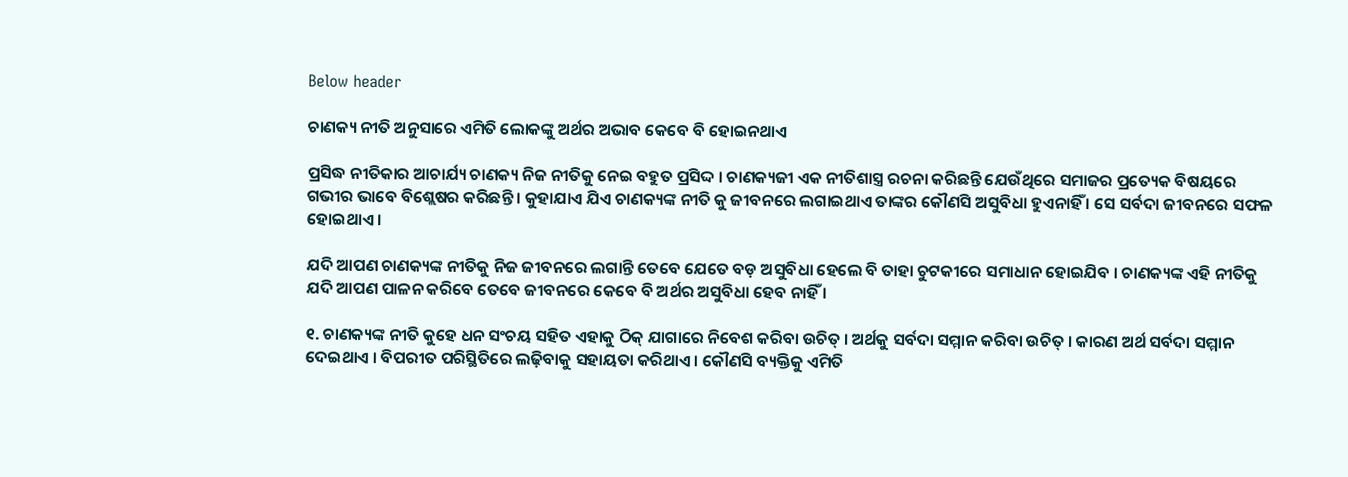Below header

ଚାଣକ୍ୟ ନୀତି ଅନୁସାରେ ଏମିତି ଲୋକଙ୍କୁ ଅର୍ଥର ଅଭାବ କେବେ ବି ହୋଇନଥାଏ

ପ୍ରସିଦ୍ଧ ନୀତିକାର ଆଚାର୍ଯ୍ୟ ଚାଣକ୍ୟ ନିଜ ନୀତିକୁ ନେଇ ବହୁତ ପ୍ରସିଦ୍ଦ । ଚାଣକ୍ୟଜୀ ଏକ ନୀତିଶାସ୍ତ୍ର ରଚନା କରିଛନ୍ତି ଯେଉଁଥିରେ ସମାଜର ପ୍ରତ୍ୟେକ ବିଷୟରେ ଗଭୀର ଭାବେ ବିଶ୍ଲେଷର କରିଛନ୍ତି । କୁହାଯାଏ ଯିଏ ଚାଣକ୍ୟଙ୍କ ନୀତି କୁ ଜୀବନରେ ଲଗାଇଥାଏ ତାଙ୍କର କୌଣସି ଅସୁବିଧା ହୁଏନାହିଁ । ସେ ସର୍ବଦା ଜୀବନରେ ସଫଳ ହୋଇଥାଏ ।

ଯଦି ଆପଣ ଚାଣକ୍ୟଙ୍କ ନୀତିକୁ ନିଜ ଜୀବନରେ ଲଗାନ୍ତି ତେବେ ଯେତେ ବଡ଼ ଅସୁବିଧା ହେଲେ ବି ତାହା ଚୁଟକୀରେ ସମାଧାନ ହୋଇଯିବ । ଚାଣକ୍ୟଙ୍କ ଏହି ନୀତିକୁ ଯଦି ଆପଣ ପାଳନ କରିବେ ତେବେ ଜୀବନରେ କେବେ ବି ଅର୍ଥର ଅସୁବିଧା ହେବ ନାହିଁ ।

୧. ଚାଣକ୍ୟଙ୍କ ନୀତି କୁହେ ଧନ ସଂଚୟ ସହିତ ଏହାକୁ ଠିକ୍‌ ଯାଗାରେ ନିବେଶ କରିବା ଉଚିତ୍‌ । ଅର୍ଥକୁ ସର୍ବଦା ସମ୍ମାନ କରିବା ଉଚିତ୍‌ । କାରଣ ଅର୍ଥ ସର୍ବଦା ସମ୍ମାନ ଦେଇଥାଏ । ବିପରୀତ ପରିସ୍ଥିତିରେ ଲଢ଼ିବାକୁ ସହାୟତା କରିଥାଏ । କୌଣସି ବ୍ୟକ୍ତିକୁ ଏମିତି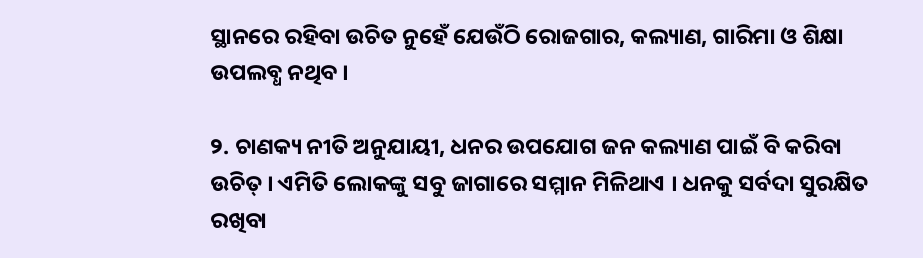ସ୍ଥାନରେ ରହିବା ଉଚିତ ନୁହେଁ ଯେଉଁଠି ରୋଜଗାର, କଲ୍ୟାଣ, ଗାରିମା ଓ ଶିକ୍ଷା ଉପଲବ୍ଧ ନଥିବ ।

୨. ଚାଣକ୍ୟ ନୀତି ଅନୁଯାୟୀ, ଧନର ଉପଯୋଗ ଜନ କଲ୍ୟାଣ ପାଇଁ ବି କରିବା ଉଚିତ୍‌ । ଏମିତି ଲୋକଙ୍କୁ ସବୁ ଜାଗାରେ ସମ୍ମାନ ମିଳିଥାଏ । ଧନକୁ ସର୍ବଦା ସୁରକ୍ଷିତ ରଖିବା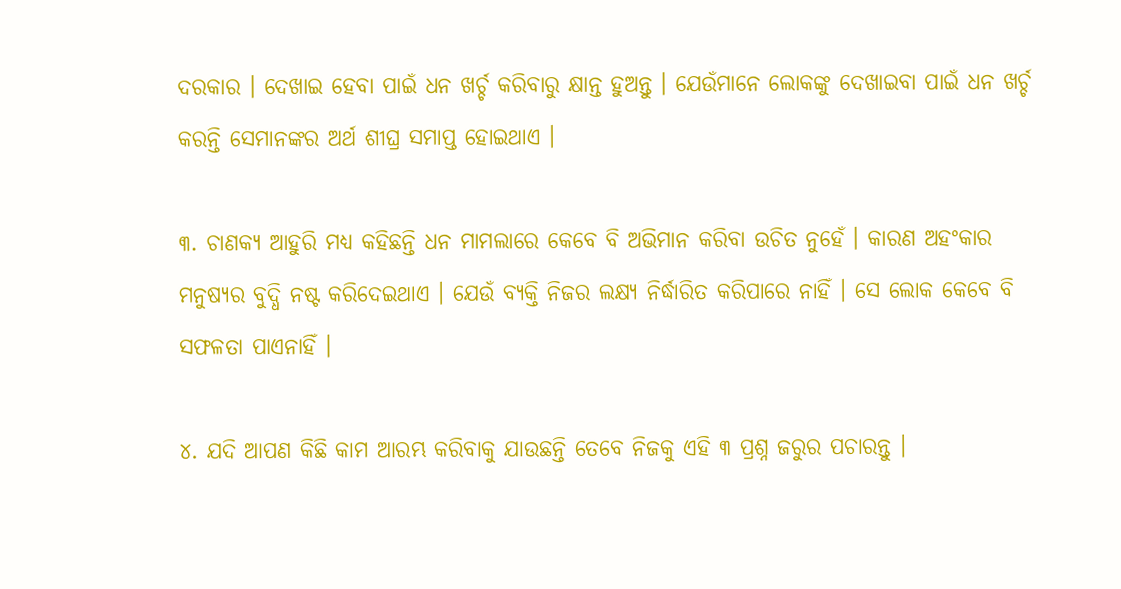ଦରକାର । ଦେଖାଇ ହେବା ପାଇଁ ଧନ ଖର୍ଚ୍ଚ କରିବାରୁ କ୍ଷାନ୍ତ ହୁଅନ୍ତୁ । ଯେଉଁମାନେ ଲୋକଙ୍କୁ ଦେଖାଇବା ପାଇଁ ଧନ ଖର୍ଚ୍ଚ କରନ୍ତି ସେମାନଙ୍କର ଅର୍ଥ ଶୀଘ୍ର ସମାପ୍ତ ହୋଇଥାଏ ।

୩. ଚାଣକ୍ୟ ଆହୁରି ମଧ୍ୟ କହିଛନ୍ତି ଧନ ମାମଲାରେ କେବେ ବି ଅଭିମାନ କରିବା ଉଚିତ ନୁହେଁ । କାରଣ ଅହଂକାର ମନୁଷ୍ୟର ବୁଦ୍ଧି ନଷ୍ଟ କରିଦେଇଥାଏ । ଯେଉଁ ବ୍ୟକ୍ତି ନିଜର ଲକ୍ଷ୍ୟ ନିର୍ଦ୍ଧାରିତ କରିପାରେ ନାହିଁ । ସେ ଲୋକ କେବେ ବି ସଫଳତା ପାଏନାହିଁ ।

୪. ଯଦି ଆପଣ କିଛି କାମ ଆରମ୍ଭ କରିବାକୁ ଯାଉଛନ୍ତି ତେବେ ନିଜକୁ ଏହି ୩ ପ୍ରଶ୍ନ ଜରୁର ପଚାରନ୍ତୁ ।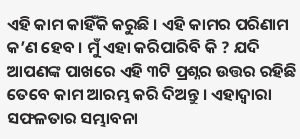ଏହି କାମ କାହିଁକି କରୁଛି । ଏହି କାମର ପରିଣାମ କ’ଣ ହେବ । ମୁଁ ଏହା କରିପାରିବି କି ? ଯଦି ଆପଣଙ୍କ ପାଖରେ ଏହି ୩ଟି ପ୍ରଶ୍ନର ଉତ୍ତର ରହିଛି ତେବେ କାମ ଆରମ୍ଭ କରି ଦିଅନ୍ତୁ । ଏହାଦ୍ୱାରା ସଫଳତାର ସମ୍ଭାବନା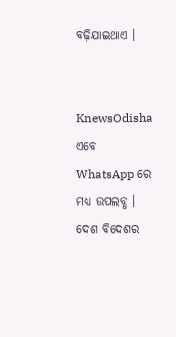ବଢ଼ିଯାଇଥାଏ ।


KnewsOdisha ଏବେ WhatsApp ରେ ମଧ୍ୟ ଉପଲବ୍ଧ । ଦେଶ ବିଦେଶର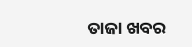ତାଜା ଖବର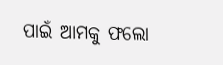ପାଇଁ ଆମକୁ ଫଲୋ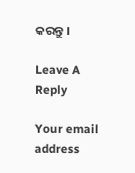କରନ୍ତୁ ।

Leave A Reply

Your email address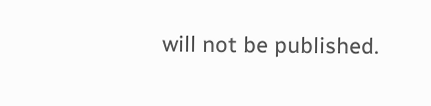will not be published.